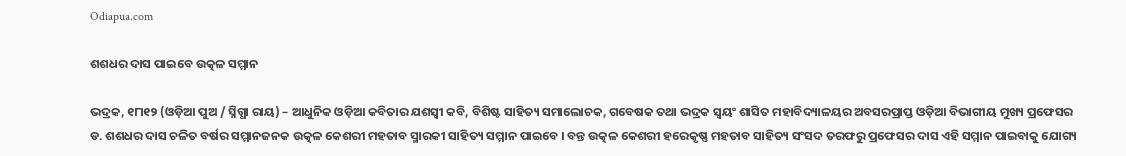Odiapua.com

ଶଶଧର ଦାସ ପାଇବେ ଉତ୍କଳ ସମ୍ମାନ

ଭଦ୍ରକ, ୧୮ା୧୨ (ଓଡ଼ିଆ ପୁଅ / ସ୍ନିଗ୍ଧା ରାୟ) – ଆଧୁନିକ ଓଡ଼ିଆ କବିତାର ଯଶସ୍ୱୀ କବି, ବିଶିଷ୍ଟ ସାହିତ୍ୟ ସମାଲୋଚକ, ଗବେଷକ ତଥା ଭଦ୍ରକ ସ୍ୱୟଂ ଶାସିତ ମହାବିଦ୍ୟାଳୟର ଅବସରପ୍ରାପ୍ତ ଓଡ଼ିଆ ବିଭାଗୀୟ ମୁଖ୍ୟ ପ୍ରଫେସର ଡ. ଶଶଧର ଦାସ ଚଳିତ ବର୍ଷର ସମ୍ମାନଜନକ ଉତ୍କଳ କେଶରୀ ମହତାବ ସ୍ମାରକୀ ସାହିତ୍ୟ ସମ୍ମାନ ପାଇବେ । ବନ୍ତ ଉତ୍କଳ କେଶରୀ ହରେକୃଷ୍ଣ ମହତାବ ସାହିତ୍ୟ ସଂସଦ ତରଫରୁ ପ୍ରଫେସର ଦାସ ଏହି ସମ୍ମାନ ପାଇବାକୁ ଯୋଗ୍ୟ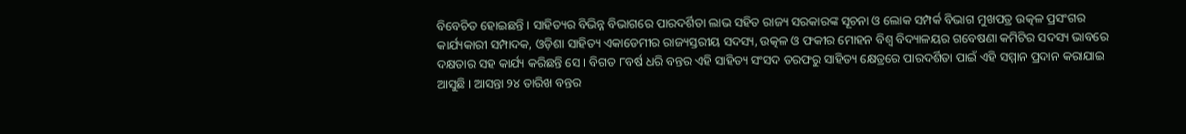ବିବେଚିତ ହୋଇଛନ୍ତି । ସାହିତ୍ୟର ବିଭିନ୍ନ ବିଭାଗରେ ପାରଦର୍ଶିତା ଲାଭ ସହିତ ରାଜ୍ୟ ସରକାରଙ୍କ ସୂଚନା ଓ ଲୋକ ସମ୍ପର୍କ ବିଭାଗ ମୁଖପତ୍ର ଉତ୍କଳ ପ୍ରସଂଗର କାର୍ଯ୍ୟକାରୀ ସମ୍ପାଦକ, ଓଡ଼ିଶା ସାହିତ୍ୟ ଏକାଡେମୀର ରାଜ୍ୟସ୍ତରୀୟ ସଦସ୍ୟ, ଉତ୍କଳ ଓ ଫକୀର ମୋହନ ବିଶ୍ୱ ବିଦ୍ୟାଳୟର ଗବେଷଣା କମିଟିର ସଦସ୍ୟ ଭାବରେ ଦକ୍ଷତାର ସହ କାର୍ଯ୍ୟ କରିଛନ୍ତି ସେ । ବିଗତ ୮ବର୍ଷ ଧରି ବନ୍ତର ଏହି ସାହିତ୍ୟ ସଂସଦ ତରଫରୁ ସାହିତ୍ୟ କ୍ଷେତ୍ରରେ ପାରଦର୍ଶିତା ପାଇଁ ଏହି ସମ୍ମାନ ପ୍ରଦାନ କରାଯାଇ ଆସୁଛି । ଆସନ୍ତା ୨୪ ତାରିଖ ବନ୍ତର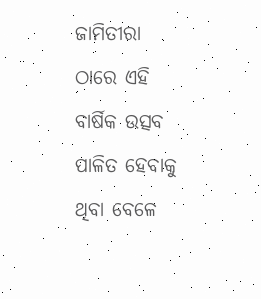ଜାମିତୀରା ଠାରେ ଏହି ବାର୍ଷିକ ଉତ୍ସବ ପାଳିତ ହେବାକୁ ଥିବା ବେଳେ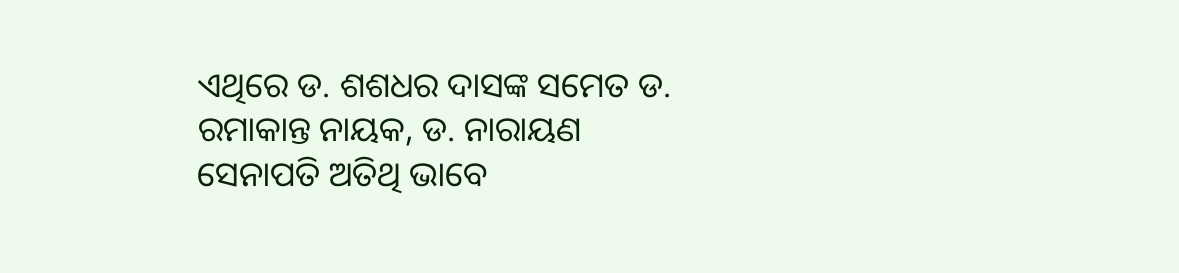ଏଥିରେ ଡ. ଶଶଧର ଦାସଙ୍କ ସମେତ ଡ. ରମାକାନ୍ତ ନାୟକ, ଡ. ନାରାୟଣ ସେନାପତି ଅତିଥି ଭାବେ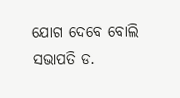ଯୋଗ ଦେବେ ବୋଲି ସଭାପତି ଡ.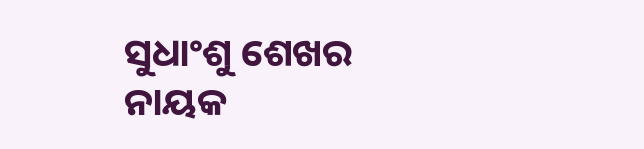ସୁଧାଂଶୁ ଶେଖର ନାୟକ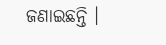ଜଣାଇଛନ୍ତି ।